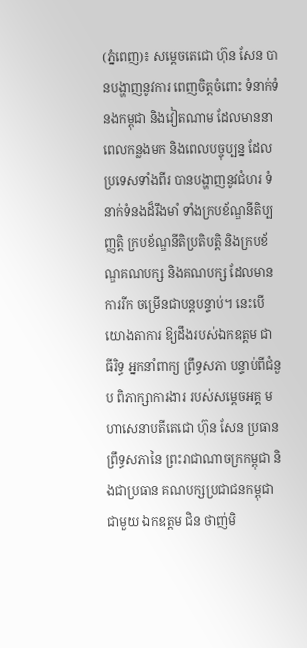(ភ្នំពេញ)៖ សម្ដេចតេជោ ហ៊ុន សែន បានបង្ហាញនូវការ ពេញចិត្តចំពោះ ទំនាក់ទំនងកម្ពុជា និងវៀតណាម ដែលមាននា ពេលកន្លងមក និងពេលបច្ចុប្បន្ន ដែលប្រទេសទាំងពីរ បានបង្ហាញនូវជំហរ ទំនាក់ទំនងដ៏រឹងមាំ ទាំងក្របខ័ណ្ឌនីតិប្បញ្ញត្តិ ក្របខ័ណ្ឌនីតិប្រតិបត្តិ និងក្របខ័ណ្ឌគណបក្ស និងគណបក្ស ដែលមានការរីក ចម្រើនជាបន្តបន្ទាប់។ នេះបើយោងតាការ ឱ្យដឹងរបស់ឯកឧត្តម ជា ធីរិទ្ធ អ្នកនាំពាក្យ ព្រឹទ្ធសភា បន្ទាប់ពីជំនួប ពិភាក្សាការងារ របស់សម្តេចអគ្គ មហាសេនាបតីតេជោ ហ៊ុន សែន ប្រធានព្រឹទ្ធសភានៃ ព្រះរាជាណាចក្រកម្ពុជា និងជាប្រធាន គណបក្សប្រជាជនកម្ពុជា ជាមួយ ឯកឧត្តម ជិន ថាញ់មិ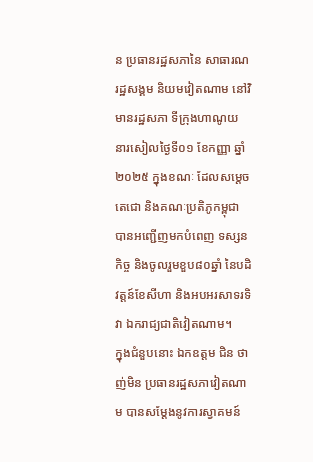ន ប្រធានរដ្ឋសភានៃ សាធារណរដ្ឋសង្គម និយមវៀតណាម នៅវិមានរដ្ឋសភា ទីក្រុងហាណូយ នារសៀលថ្ងៃទី០១ ខែកញ្ញា ឆ្នាំ២០២៥ ក្នុងខណៈ ដែលសម្ដេចតេជោ និងគណៈប្រតិភូកម្ពុជា បានអញ្ជើញមកបំពេញ ទស្សនកិច្ច និងចូលរួមខួប៨០ឆ្នាំ នៃបដិវត្តន៍ខែសីហា និងអបអរសាទរទិវា ឯករាជ្យជាតិវៀតណាម។
ក្នុងជំនួបនោះ ឯកឧត្តម ជិន ថាញ់មិន ប្រធានរដ្ឋសភាវៀតណាម បានសម្ដែងនូវការស្វាគមន៍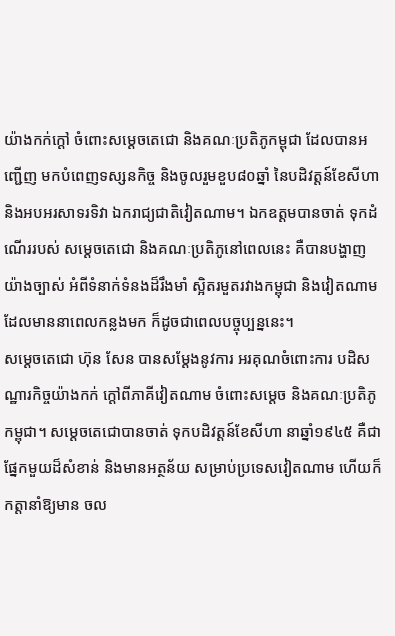យ៉ាងកក់ក្តៅ ចំពោះសម្ដេចតេជោ និងគណៈប្រតិភូកម្ពុជា ដែលបានអញ្ជើញ មកបំពេញទស្សនកិច្ច និងចូលរួមខួប៨០ឆ្នាំ នៃបដិវត្តន៍ខែសីហា និងអបអរសាទរទិវា ឯករាជ្យជាតិវៀតណាម។ ឯកឧត្តមបានចាត់ ទុកដំណើររបស់ សម្ដេចតេជោ និងគណៈប្រតិភូនៅពេលនេះ គឺបានបង្ហាញយ៉ាងច្បាស់ អំពីទំនាក់ទំនងដ៏រឹងមាំ ស្អិតរមួតរវាងកម្ពុជា និងវៀតណាម ដែលមាននាពេលកន្លងមក ក៏ដូចជាពេលបច្ចុប្បន្ននេះ។
សម្ដេចតេជោ ហ៊ុន សែន បានសម្ដែងនូវការ អរគុណចំពោះការ បដិសណ្ឋារកិច្ចយ៉ាងកក់ ក្តៅពីភាគីវៀតណាម ចំពោះសម្ដេច និងគណៈប្រតិភូកម្ពុជា។ សម្ដេចតេជោបានចាត់ ទុកបដិវត្តន៍ខែសីហា នាឆ្នាំ១៩៤៥ គឺជាផ្នែកមួយដ៏សំខាន់ និងមានអត្ថន័យ សម្រាប់ប្រទេសវៀតណាម ហើយក៏កត្តានាំឱ្យមាន ចល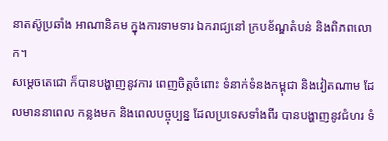នាតស៊ូប្រឆាំង អាណានិគម ក្នុងការទាមទារ ឯករាជ្យនៅ ក្របខ័ណ្ឌតំបន់ និងពិភពលោក។
សម្ដេចតេជោ ក៏បានបង្ហាញនូវការ ពេញចិត្តចំពោះ ទំនាក់ទំនងកម្ពុជា និងវៀតណាម ដែលមាននាពេល កន្លងមក និងពេលបច្ចុប្បន្ន ដែលប្រទេសទាំងពីរ បានបង្ហាញនូវជំហរ ទំ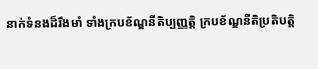នាក់ទំនងដ៏រឹងមាំ ទាំងក្របខ័ណ្ឌនីតិប្បញ្ញត្តិ ក្របខ័ណ្ឌនីតិប្រតិបត្តិ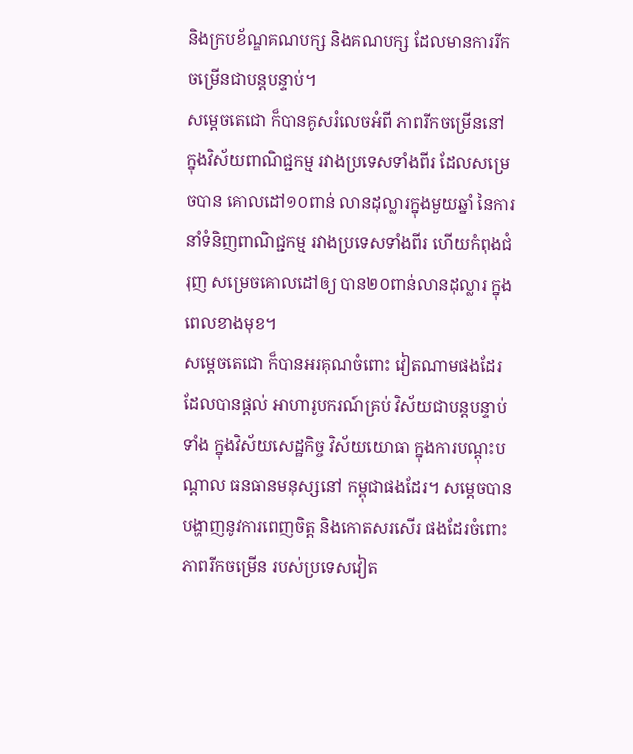និងក្របខ័ណ្ឌគណបក្ស និងគណបក្ស ដែលមានការរីក ចម្រើនជាបន្តបន្ទាប់។
សម្ដេចតេជោ ក៏បានគូសរំលេចអំពី ភាពរីកចម្រើននៅ ក្នុងវិស័យពាណិជ្ជកម្ម រវាងប្រទេសទាំងពីរ ដែលសម្រេចបាន គោលដៅ១០ពាន់ លានដុល្លារក្នុងមួយឆ្នាំ នៃការនាំទំនិញពាណិជ្ជកម្ម រវាងប្រទេសទាំងពីរ ហើយកំពុងជំរុញ សម្រេចគោលដៅឲ្យ បាន២០ពាន់លានដុល្លារ ក្នុងពេលខាងមុខ។
សម្ដេចតេជោ ក៏បានអរគុណចំពោះ វៀតណាមផងដែរ ដែលបានផ្ដល់ អាហារូបករណ៍គ្រប់ វិស័យជាបន្តបន្ទាប់ទាំង ក្នុងវិស័យសេដ្ឋកិច្ច វិស័យយោធា ក្នុងការបណ្ដុះបណ្ដាល ធនធានមនុស្សនៅ កម្ពុជាផងដែរ។ សម្ដេចបាន បង្ហាញនូវការពេញចិត្ត និងកោតសរសើរ ផងដែរចំពោះភាពរីកចម្រើន របស់ប្រទេសវៀត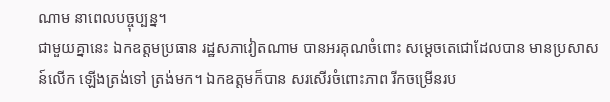ណាម នាពេលបច្ចុប្បន្ន។
ជាមួយគ្នានេះ ឯកឧត្តមប្រធាន រដ្ឋសភាវៀតណាម បានអរគុណចំពោះ សម្ដេចតេជោដែលបាន មានប្រសាសន៍លើក ឡើងត្រង់ទៅ ត្រង់មក។ ឯកឧត្តមក៏បាន សរសើរចំពោះភាព រីកចម្រើនរប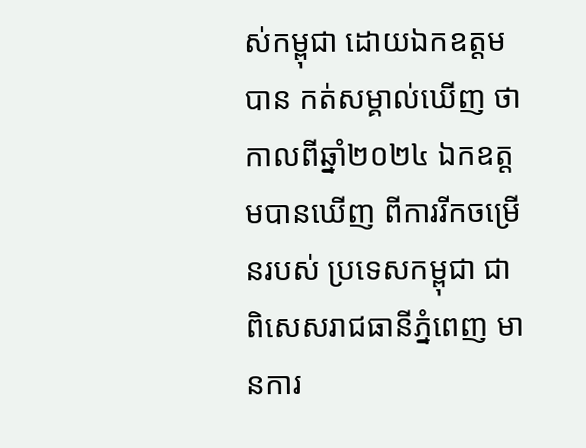ស់កម្ពុជា ដោយឯកឧត្តមបាន កត់សម្គាល់ឃើញ ថាកាលពីឆ្នាំ២០២៤ ឯកឧត្តមបានឃើញ ពីការរីកចម្រើនរបស់ ប្រទេសកម្ពុជា ជាពិសេសរាជធានីភ្នំពេញ មានការ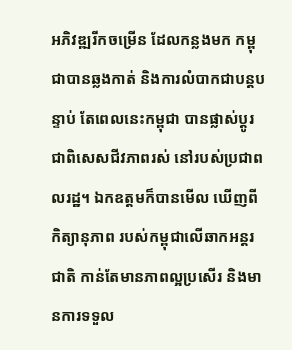អភិវឌ្ឍរីកចម្រើន ដែលកន្លងមក កម្ពុជាបានឆ្លងកាត់ និងការលំបាកជាបន្តបន្ទាប់ តែពេលនេះកម្ពុជា បានផ្លាស់ប្ដូរ ជាពិសេសជីវភាពរស់ នៅរបស់ប្រជាពលរដ្ឋ។ ឯកឧត្តមក៏បានមើល ឃើញពីកិត្យានុភាព របស់កម្ពុជាលើឆាកអន្តរជាតិ កាន់តែមានភាពល្អប្រសើរ និងមានការទទួល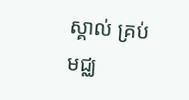ស្គាល់ គ្រប់មជ្ឈ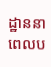ដ្ឋាននា ពេលប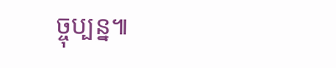ច្ចុប្បន្ន៕